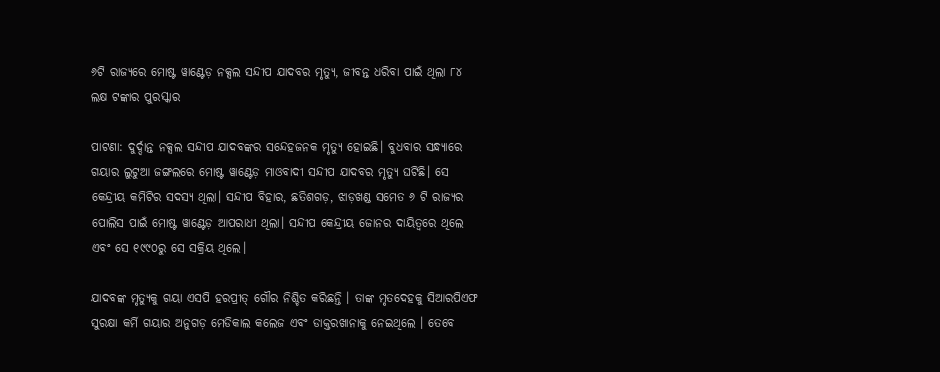୬ଟି ରାଜ୍ୟରେ ମୋଷ୍ଟ ୱାଣ୍ଟେଡ଼ ନକ୍ସଲ ସନ୍ଦୀପ ଯାଦବର ମୃତ୍ୟୁ, ଜୀବନ୍ତ ଧରିବା ପାଇଁ ଥିଲା ୮୪ ଲକ୍ଷ ଟଙ୍କାର ପୁରସ୍କାର

ପାଟଣା: ଦୁର୍ଦ୍ଦାନ୍ତ ନକ୍ସଲ ସନ୍ଦୀପ ଯାଦବଙ୍କର ସନ୍ଦେହଜନକ ମୃତ୍ୟୁ ହୋଇଛି। ବୁଧବାର ସନ୍ଧ୍ୟାରେ ଗୟାର ଲୁଟୁଆ ଜଙ୍ଗଲରେ ମୋଷ୍ଟ ୱାଣ୍ଟେଡ଼ ମାଓବାଦୀ ସନ୍ଦୀପ ଯାଦବର ମୃତ୍ୟୁ ଘଟିଛି। ସେ କେନ୍ଦ୍ରୀୟ କମିଟିର ସଦସ୍ୟ ଥିଲା। ସନ୍ଦୀପ ବିହାର, ଛତିଶଗଡ଼, ଝାଡ଼ଖଣ୍ଡ ସମେତ ୬ ଟି ରାଜ୍ୟର ପୋଲିସ ପାଇଁ ମୋଷ୍ଟ ୱାଣ୍ଟେଡ଼ ଆପରାଧୀ ଥିଲା। ସନ୍ଦୀପ କେନ୍ଦ୍ରୀୟ ଜୋନର ଦାୟିତ୍ୱରେ ଥିଲେ ଏବଂ ସେ ୧୯୯୦ରୁ ସେ ସକ୍ରିୟ ଥିଲେ।

ଯାଦବଙ୍କ ମୃତ୍ୟୁକୁ ଗୟା ଏସପି ହରପ୍ରୀତ୍ ଗୌର ନିଶ୍ଚିତ କରିଛନ୍ତି । ତାଙ୍କ ମୃତଦେହକୁ ସିଆରପିଏଫ ସୁରକ୍ଷା କର୍ମି ଗୟାର ଅନୁଗଡ଼ ମେଡିକାଲ କଲେଜ ଏବଂ ଡାକ୍ତରଖାନାକୁ ନେଇଥିଲେ । ତେବେ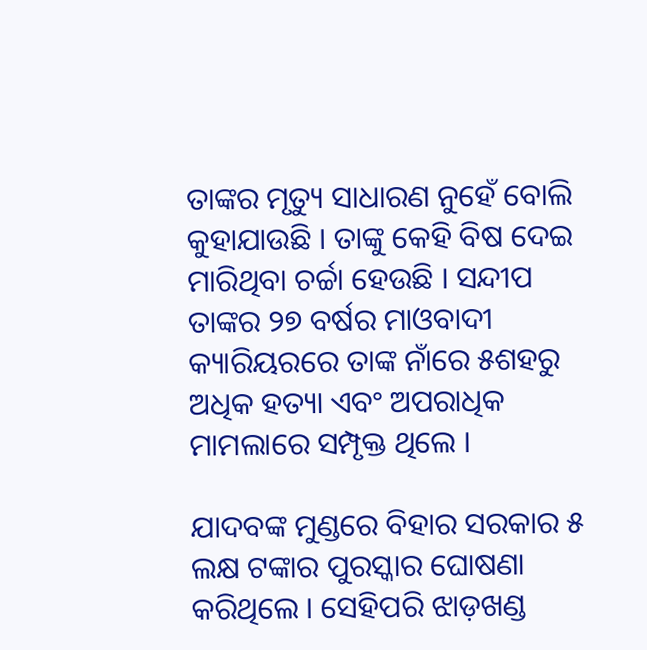ତାଙ୍କର ମୃତ୍ୟୁ ସାଧାରଣ ନୁହେଁ ବୋଲି କୁହାଯାଉଛି । ତାଙ୍କୁ କେହି ବିଷ ଦେଇ ମାରିଥିବା ଚର୍ଚ୍ଚା ହେଉଛି । ସନ୍ଦୀପ ତାଙ୍କର ୨୭ ବର୍ଷର ମାଓବାଦୀ କ୍ୟାରିୟରରେ ତାଙ୍କ ନାଁରେ ୫ଶହରୁ ଅଧିକ ହତ୍ୟା ଏବଂ ଅପରାଧିକ ମାମଲାରେ ସମ୍ପୃକ୍ତ ଥିଲେ ।

ଯାଦବଙ୍କ ମୁଣ୍ଡରେ ବିହାର ସରକାର ୫ ଲକ୍ଷ ଟଙ୍କାର ପୁରସ୍କାର ଘୋଷଣା କରିଥିଲେ । ସେହିପରି ଝାଡ଼ଖଣ୍ଡ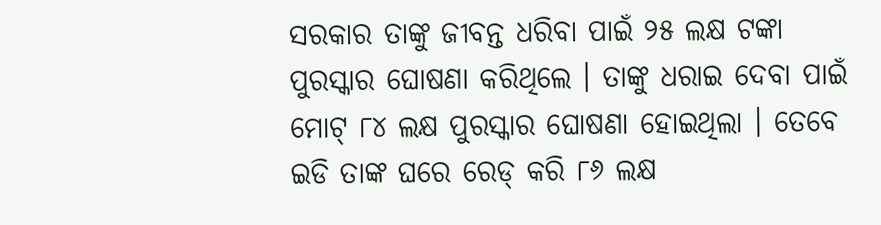ସରକାର ତାଙ୍କୁ ଜୀବନ୍ତ ଧରିବା ପାଇଁ ୨୫ ଲକ୍ଷ ଟଙ୍କା ପୁରସ୍କାର ଘୋଷଣା କରିଥିଲେ । ତାଙ୍କୁ ଧରାଇ ଦେବା ପାଇଁ ମୋଟ୍ ୮୪ ଲକ୍ଷ ପୁରସ୍କାର ଘୋଷଣା ହୋଇଥିଲା । ତେବେ ଇଡି ତାଙ୍କ ଘରେ ରେଡ୍ କରି ୮୬ ଲକ୍ଷ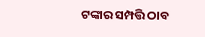ଟଙ୍କାର ସମ୍ପତ୍ତି ଠାବ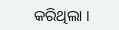କରିଥିଲା ।